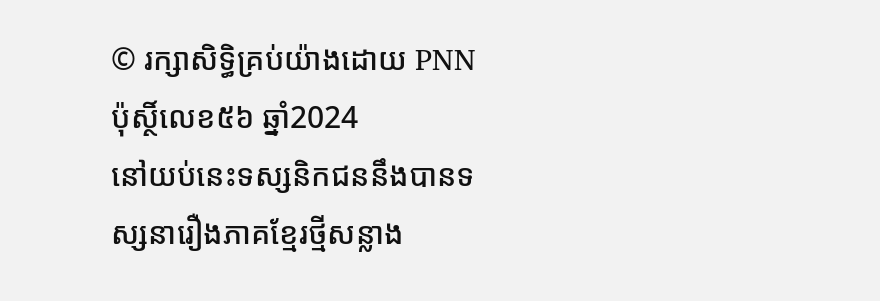© រក្សាសិទ្ធិគ្រប់យ៉ាងដោយ PNN ប៉ុស្ថិ៍លេខ៥៦ ឆ្នាំ2024
នៅយប់នេះទស្សនិកជននឹងបានទស្សនារឿងភាគខ្មែរថ្មីសន្លាង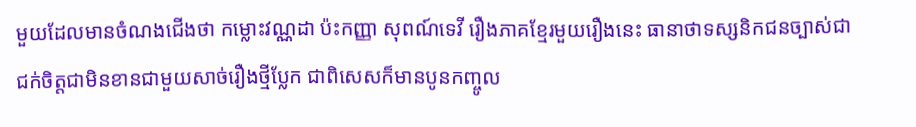មួយដែលមានចំណងជើងថា កម្លោះវណ្ណដា ប៉ះកញ្ញា សុពណ៍ទេវី រឿងភាគខ្មែរមួយរឿងនេះ ធានាថាទស្សនិកជនច្បាស់ជាជក់ចិត្តជាមិនខានជាមួយសាច់រឿងថ្មីប្លែក ជាពិសេសក៏មានបូនកញ្ចូល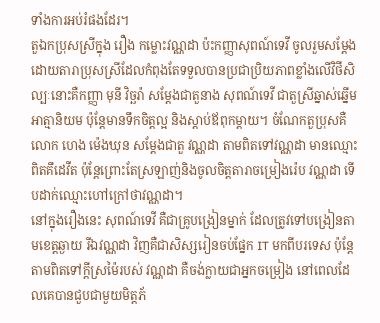ទាំងការអប់រំផងដែរ។
តួឯកប្រុសស្រីក្នុង រឿង កម្លោះវណ្ណដា ប៉ះកញ្ញាសុពណ៍ទេវី ចូលរួមសម្តែងដោយតារាប្រុសស្រីដែលកំពុងតែទទួលបានប្រជាប្រិយភាពខ្លាំងលើវិថីសិល្បៈនោះគឺកញ្ញា មុនី វិច្ឆរ៉ា សម្តែងជាតួនាង សុពណ៍ទេវី ជាតួស្រីឆ្នាស់ឆ្នើម អាត្មានិយម ប៉ុន្តែមានទឹកចិត្តល្អ និងស្តាប់ឪពុកម្តាយ។ ចំណែកតួប្រុសគឺលោក ហេង ម៉េងឃុន សម្តែងជាតួ វណ្ណដា តាមពិតទៅវណ្ណដា មានឈ្មោះពិតគឹដេវីត ប៉ុន្តែព្រោះតែស្រឡាញ់និងចូលចិត្តតារាចម្រៀងរ៉េប វណ្ណដា ទើបដាក់ឈ្មោះហៅក្រៅថាវណ្ណដា។
នៅក្នុងរឿងនេះ សុពណ៍ទេវី គឺជាគ្រូបង្រៀនម្នាក់ ដែលត្រូវទៅបង្រៀនតាមខេត្តឆ្ងាយ រីឯវណ្ណដា វិញគឺជាសិស្សរៀនចប់ផ្នែក IT មកពីបរទេស ប៉ុន្តែតាមពិតទៅក្តីស្រម៉ៃរបស់ វណ្ណដា គឺចង់ក្លាយជាអ្នកចម្រៀង នៅពេលដែលគេបានជួបជាមួយមិត្តភ័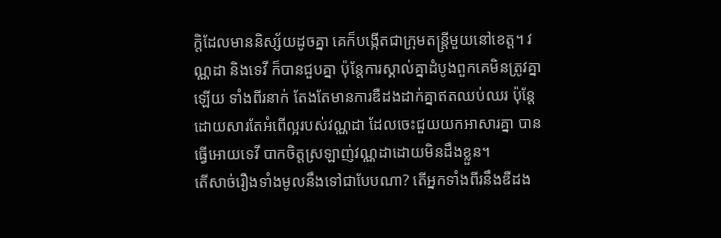ក្តិដែលមាននិស្ស័យដូចគ្នា គេក៏បង្កើតជាក្រុមតន្ត្រីមួយនៅខេត្ត។ វណ្ណដា និងទេវី ក៏បានជួបគ្នា ប៉ុន្តែការស្គាល់គ្នាដំបូងពួកគេមិនត្រូវគ្នាឡើយ ទាំងពីរនាក់ តែងតែមានការឌឺដងដាក់គ្នាឥតឈប់ឈរ ប៉ុន្តែដោយសារតែអំពើល្អរបស់វណ្ណដា ដែលចេះជួយយកអាសារគ្នា បានធ្វើអោយទេវី បាកចិត្តស្រឡាញ់វណ្ណដាដោយមិនដឹងខ្លួន។
តើសាច់រឿងទាំងមូលនឹងទៅជាបែបណា? តើអ្នកទាំងពីរនឹងឌឺដង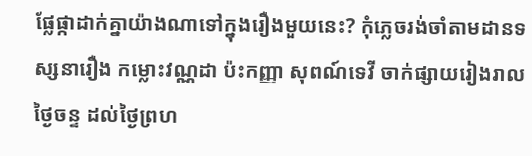ផ្លែផ្កាដាក់គ្នាយ៉ាងណាទៅក្នុងរឿងមួយនេះ? កុំភ្លេចរង់ចាំតាមដានទស្សនារឿង កម្លោះវណ្ណដា ប៉ះកញ្ញា សុពណ៍ទេវី ចាក់ផ្សាយរៀងរាលថ្ងៃចន្ទ ដល់ថ្ងៃព្រហ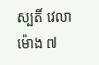ស្បតិ៍ វេលាម៉ោង ៧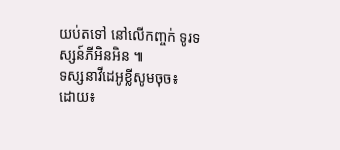យប់តទៅ នៅលើកញ្ចក់ ទូរទស្សន៍ភីអិនអិន ៕
ទស្សនាវីដេអូខ្លីសូមចុច៖
ដោយ៖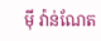ម៉ី វ៉ាន់ណែត